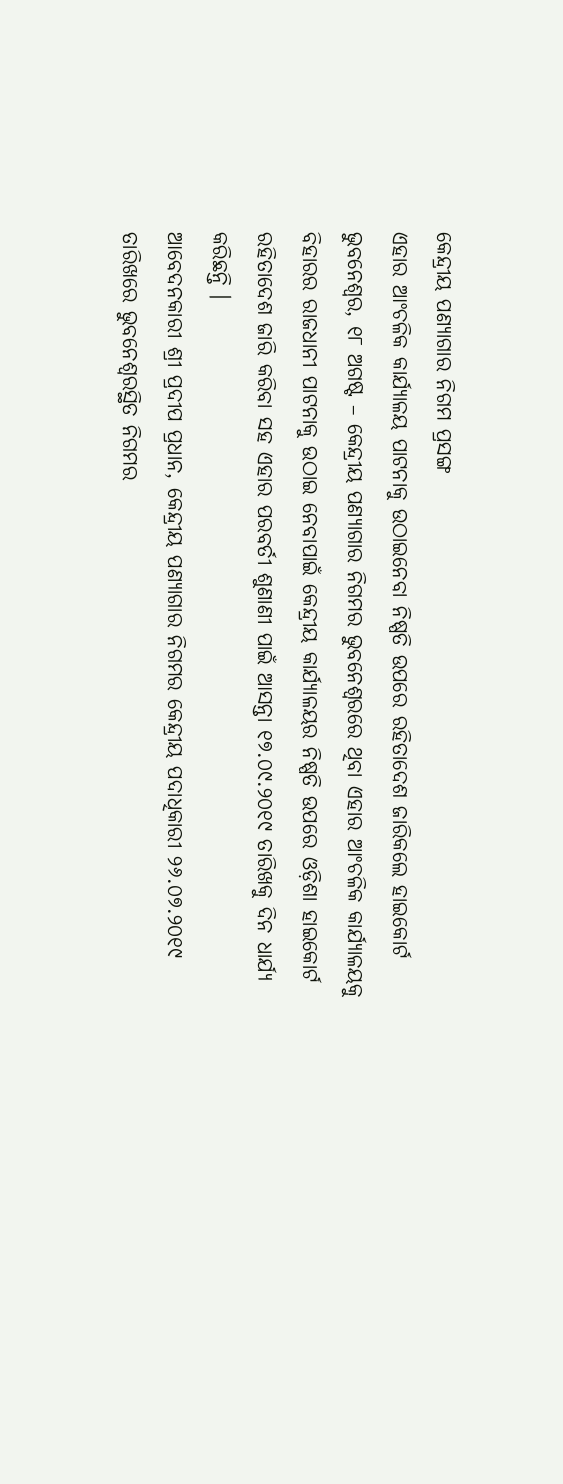କେନ୍ଦ୍ରୀୟ ପଣ୍ୟାଗାର ନିଗମ ପ୍ରସଙ୍ଗ
ଏହାର ଆଂଚଳିକ କାର୍ଯ୍ୟାଳୟ ପାଟନାକୁ ଉଠାଇନେବା ନିଷ୍ପତି ଉପରେ ରହିତାଦେଶ ଜାରିକଲେ ହାଇକୋର୍ଟ
ଭୁବନେଶ୍ୱର, ୧୮ ଅଗଷ୍ଟ – କେନ୍ଦ୍ରୀୟ ପଣ୍ୟାଗାର ନିଗମର ଭୁବନେଶ୍ୱରରେ ଥିବା ଏହାର ଆଂଚଳିକ କାର୍ଯ୍ୟାଳୟକୁ ବିହାରର ରାଜଧାନୀ ପାଟନାକୁ ଉଠାଇ ନେବାପାଇଁ କେନ୍ଦ୍ରୀୟ କାର୍ଯ୍ୟାଳୟର ନିଷ୍ପତି ଉପରେ ଓଡ଼ିଶା ହାଇକୋର୍ଟ ରହିତାଦେଶ ଜାରି କରିବା ସହ ଏହାର ପରବର୍ତୀ ଶୁଣାଣୀ ପାଇଁ ଆସନ୍ତା ୧୭.୦୯.୨୦୧୯ ତାରିଖକୁ ଦିନ ଧାର୍ଯ୍ୟ କରିଛନ୍ତି ।
ଆବେଦନକାରୀ ଶ୍ରୀ ପ୍ରଦୀପ ପ୍ରଧାନ, କେନ୍ଦ୍ରୀୟ ପଣ୍ୟାଗାର ନିଗମର କେନ୍ଦ୍ରୀୟ ପଦାଧିକାରୀ ୨୬.୦୭.୨୦୧୯ ତାରିଖରେ ଭୁବନେଶ୍ୱରସ୍ଥିତ ନିଗମର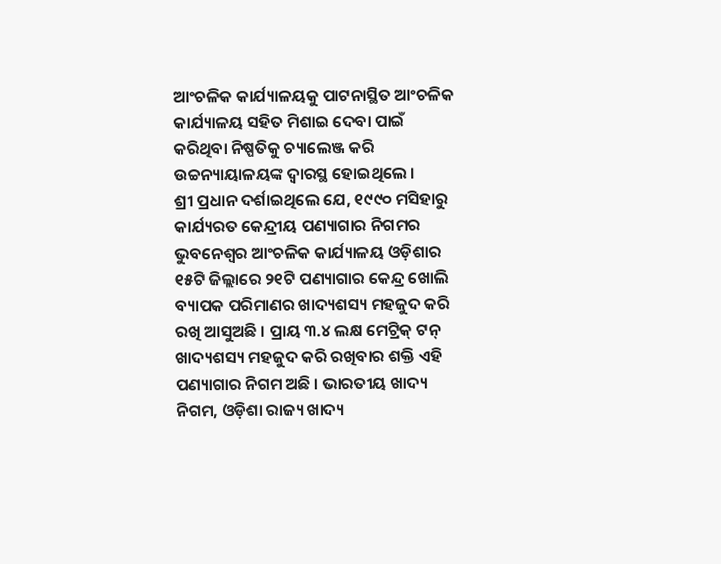ଆଂଚଳିକ କାର୍ଯ୍ୟାଳୟକୁ ପାଟନାସ୍ଥିତ ଆଂଚଳିକ କାର୍ଯ୍ୟାଳୟ ସହିତ ମିଶାଇ ଦେବା ପାଇଁ କରିଥିବା ନିଷ୍ପତିକୁ ଚ୍ୟାଲେଞ୍ଜ କରି ଉଚ୍ଚନ୍ୟାୟାଳୟଙ୍କ ଦ୍ୱାରସ୍ଥ ହୋଇଥିଲେ ।
ଶ୍ରୀ ପ୍ରଧାନ ଦର୍ଶାଇଥିଲେ ଯେ, ୧୯୯୦ ମସିହାରୁ କାର୍ଯ୍ୟରତ କେନ୍ଦ୍ରୀୟ ପଣ୍ୟାଗାର ନିଗମର ଭୁବନେଶ୍ୱର ଆଂଚଳିକ କାର୍ଯ୍ୟାଳୟ ଓଡ଼ିଶାର ୧୫ଟି ଜିଲ୍ଲାରେ ୨୧ଟି ପଣ୍ୟାଗାର କେନ୍ଦ୍ର ଖୋଲି ବ୍ୟାପକ ପରିମାଣର ଖାଦ୍ୟଶସ୍ୟ ମହଜୁଦ କରି ରଖି ଆସୁଅଛି । ପ୍ରାୟ ୩.୪ ଲକ୍ଷ ମେଟ୍ରିକ୍ ଟନ୍ ଖାଦ୍ୟଶସ୍ୟ ମହଜୁଦ କରି ରଖିବାର ଶକ୍ତି ଏହି ପଣ୍ୟାଗାର ନିଗମ ଅଛି । ଭାରତୀୟ ଖାଦ୍ୟ ନିଗମ, ଓଡ଼ିଶା ରାଜ୍ୟ ଖାଦ୍ୟ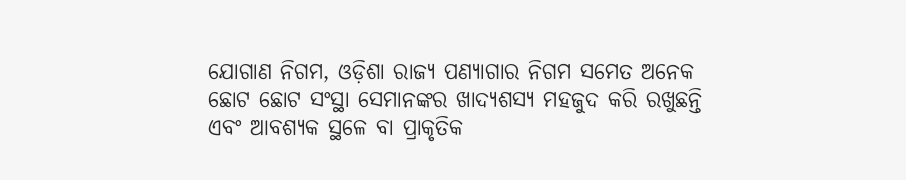ଯୋଗାଣ ନିଗମ, ଓଡ଼ିଶା ରାଜ୍ୟ ପଣ୍ୟାଗାର ନିଗମ ସମେତ ଅନେକ ଛୋଟ ଛୋଟ ସଂସ୍ଥା ସେମାନଙ୍କର ଖାଦ୍ୟଶସ୍ୟ ମହଜୁଦ କରି ରଖୁଛନ୍ତି ଏବଂ ଆବଶ୍ୟକ ସ୍ଥଳେ ବା ପ୍ରାକୃତିକ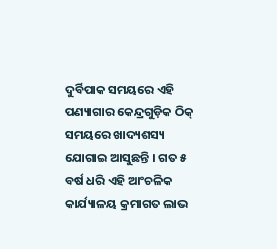ଦୁର୍ବିପାକ ସମୟରେ ଏହି ପଣ୍ୟାଗାର କେନ୍ଦ୍ରଗୁଡ଼ିକ ଠିକ୍ ସମୟରେ ଖାଦ୍ୟଶସ୍ୟ ଯୋଗାଇ ଆସୁଛନ୍ତି । ଗତ ୫ ବର୍ଷ ଧରି ଏହି ଆଂଚଳିକ କାର୍ଯ୍ୟାଳୟ କ୍ରମାଗତ ଲାଭ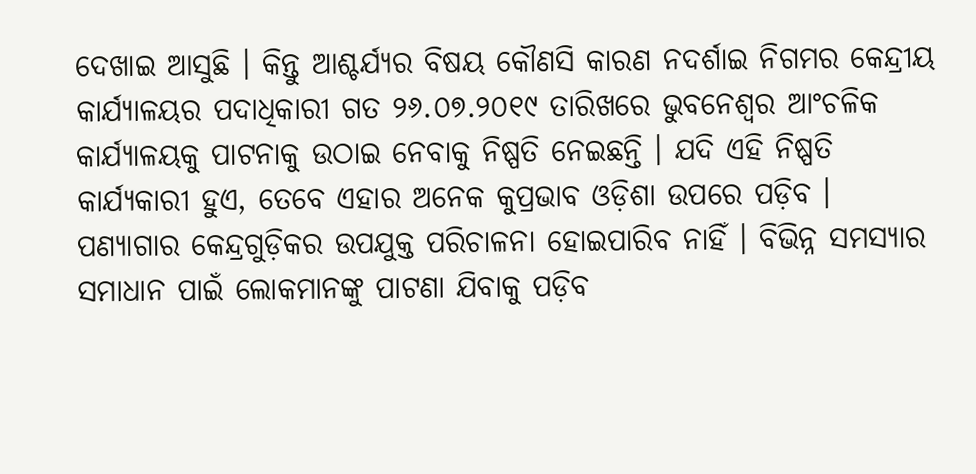ଦେଖାଇ ଆସୁଛି । କିନ୍ତୁ ଆଶ୍ଚର୍ଯ୍ୟର ବିଷୟ କୌଣସି କାରଣ ନଦର୍ଶାଇ ନିଗମର କେନ୍ଦ୍ରୀୟ କାର୍ଯ୍ୟାଳୟର ପଦାଧିକାରୀ ଗତ ୨୬.୦୭.୨୦୧୯ ତାରିଖରେ ଭୁବନେଶ୍ୱର ଆଂଚଳିକ କାର୍ଯ୍ୟାଳୟକୁ ପାଟନାକୁ ଉଠାଇ ନେବାକୁ ନିଷ୍ପତି ନେଇଛନ୍ତି । ଯଦି ଏହି ନିଷ୍ପତି କାର୍ଯ୍ୟକାରୀ ହୁଏ, ତେବେ ଏହାର ଅନେକ କୁପ୍ରଭାବ ଓଡ଼ିଶା ଉପରେ ପଡ଼ିବ । ପଣ୍ୟାଗାର କେନ୍ଦ୍ରଗୁଡ଼ିକର ଉପଯୁକ୍ତ ପରିଚାଳନା ହୋଇପାରିବ ନାହିଁ । ବିଭିନ୍ନ ସମସ୍ୟାର ସମାଧାନ ପାଇଁ ଲୋକମାନଙ୍କୁ ପାଟଣା ଯିବାକୁ ପଡ଼ିବ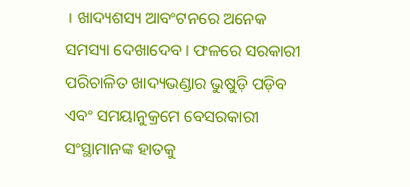। ଖାଦ୍ୟଶସ୍ୟ ଆବଂଟନରେ ଅନେକ ସମସ୍ୟା ଦେଖାଦେବ । ଫଳରେ ସରକାରୀ ପରିଚାଳିତ ଖାଦ୍ୟଭଣ୍ଡାର ଭୁଷୁଡ଼ି ପଡ଼ିବ ଏବଂ ସମୟାନୁକ୍ରମେ ବେସରକାରୀ ସଂସ୍ଥାମାନଙ୍କ ହାତକୁ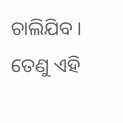ଚାଲିଯିବ । ତେଣୁ ଏହି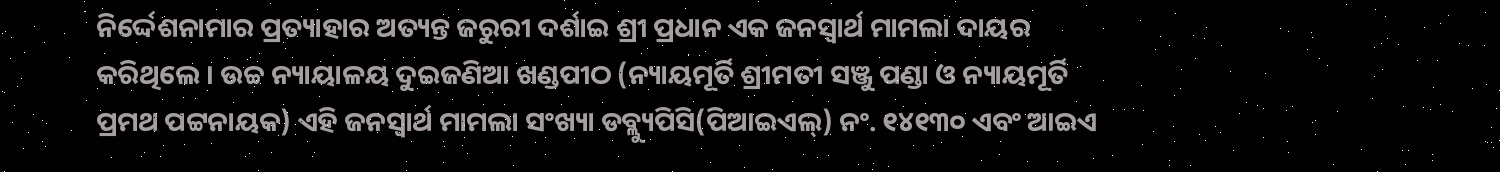ନିର୍ଦ୍ଦେଶନାମାର ପ୍ରତ୍ୟାହାର ଅତ୍ୟନ୍ତ ଜରୁରୀ ଦର୍ଶାଇ ଶ୍ରୀ ପ୍ରଧାନ ଏକ ଜନସ୍ୱାର୍ଥ ମାମଲା ଦାୟର କରିଥିଲେ । ଉଚ୍ଚ ନ୍ୟାୟାଳୟ ଦୁଇଜଣିଆ ଖଣ୍ଡପୀଠ (ନ୍ୟାୟମୂର୍ତି ଶ୍ରୀମତୀ ସଞ୍ଜୁ ପଣ୍ଡା ଓ ନ୍ୟାୟମୂର୍ତି ପ୍ରମଥ ପଟ୍ଟନାୟକ) ଏହି ଜନସ୍ୱାର୍ଥ ମାମଲା ସଂଖ୍ୟା ଡବ୍ଲ୍ୟୁପିସି(ପିଆଇଏଲ୍) ନଂ. ୧୪୧୩୦ ଏବଂ ଆଇଏ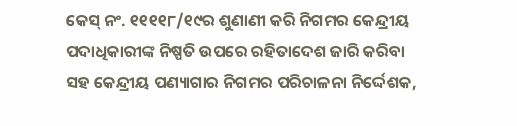କେସ୍ ନଂ. ୧୧୧୧୮/୧୯ର ଶୁଣାଣୀ କରି ନିଗମର କେନ୍ଦ୍ରୀୟ ପଦାଧିକାରୀଙ୍କ ନିଷ୍ପତି ଉପରେ ରହିତାଦେଶ ଜାରି କରିବା ସହ କେନ୍ଦ୍ରୀୟ ପଣ୍ୟାଗାର ନିଗମର ପରିଚାଳନା ନିର୍ଦ୍ଦେଶକ,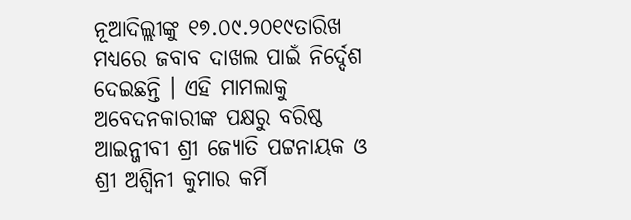ନୂଆଦିଲ୍ଲୀଙ୍କୁ ୧୭.୦୯.୨୦୧୯ତାରିଖ ମଧ୍ୟରେ ଜବାବ ଦାଖଲ ପାଇଁ ନିର୍ଦ୍ଦେଶ ଦେଇଛନ୍ତି । ଏହି ମାମଲାକୁ ଅବେଦନକାରୀଙ୍କ ପକ୍ଷରୁ ବରିଷ୍ଠ ଆଇନ୍ଜୀବୀ ଶ୍ରୀ ଜ୍ୟୋତି ପଟ୍ଟନାୟକ ଓ ଶ୍ରୀ ଅଶ୍ୱିନୀ କୁମାର କର୍ମି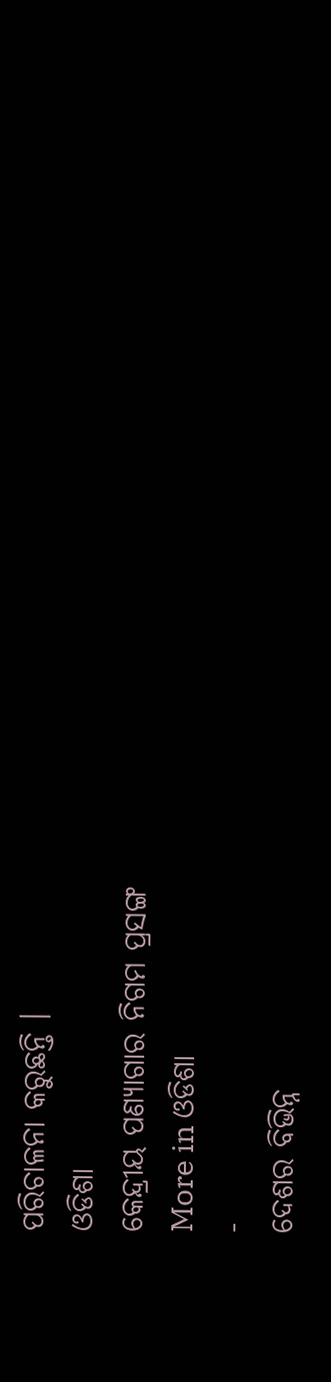ପରିଚାଳନା କରୁଛନ୍ତି ।
ଓଡିଶା
କେନ୍ଦ୍ରୀୟ ପଣ୍ୟାଗାର ନିଗମ ପ୍ରସଙ୍ଗ
More in ଓଡିଶା
-
ଦେଶର ବିଭିନ୍ନ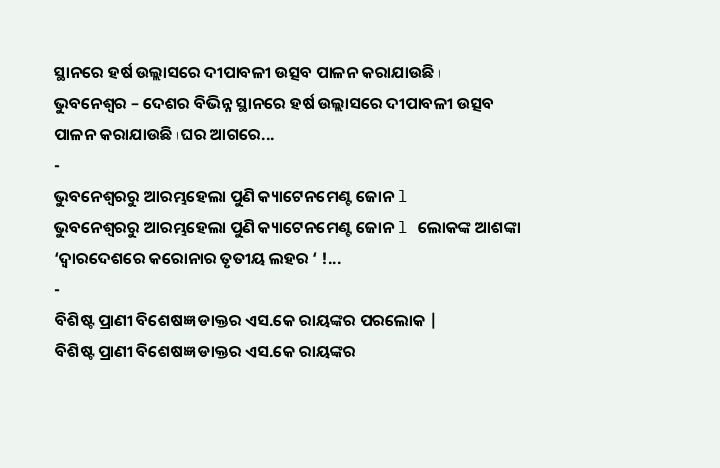ସ୍ଥାନରେ ହର୍ଷ ଉଲ୍ଲାସରେ ଦୀପାବଳୀ ଉତ୍ସବ ପାଳନ କରାଯାଉଛି ا
ଭୁବନେଶ୍ୱର – ଦେଶର ବିଭିନ୍ନ ସ୍ଥାନରେ ହର୍ଷ ଉଲ୍ଲାସରେ ଦୀପାବଳୀ ଉତ୍ସବ ପାଳନ କରାଯାଉଛି ا ଘର ଆଗରେ...
-
ଭୁବନେଶ୍ୱରରୁ ଆରମ୍ଭହେଲା ପୁଣି କ୍ୟାଟେନମେଣ୍ଟ ଜୋନ l
ଭୁବନେଶ୍ୱରରୁ ଆରମ୍ଭହେଲା ପୁଣି କ୍ୟାଟେନମେଣ୍ଟ ଜୋନ l ଲୋକଙ୍କ ଆଶଙ୍କା ‘ଦ୍ୱାରଦେଶରେ କରୋନାର ତୃତୀୟ ଲହର ‘ !...
-
ବିଶିଷ୍ଟ ପ୍ରାଣୀ ବିଶେଷଜ୍ଞ ଡାକ୍ତର ଏସ.କେ ରାୟଙ୍କର ପରଲୋକ |
ବିଶିଷ୍ଟ ପ୍ରାଣୀ ବିଶେଷଜ୍ଞ ଡାକ୍ତର ଏସ.କେ ରାୟଙ୍କର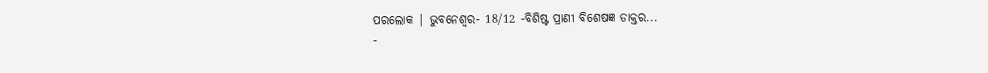ପରଲୋକ | ଭୁବନେଶ୍ୱର- 18/12 -ବିଶିଷ୍ଟ ପ୍ରାଣୀ ବିଶେଷଜ୍ଞ ଡାକ୍ତର...
-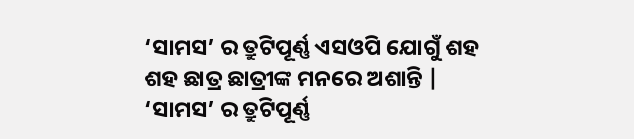‘ସାମସ’ ର ତ୍ରୁଟିପୂର୍ଣ୍ଣ ଏସଓପି ଯୋଗୁଁ ଶହ ଶହ ଛାତ୍ର ଛାତ୍ରୀଙ୍କ ମନରେ ଅଶାନ୍ତି |
‘ସାମସ’ ର ତ୍ରୁଟିପୂର୍ଣ୍ଣ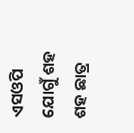ଏସଓପି ଯୋଗୁଁ ଶହ ଶହ ଛାତ୍ର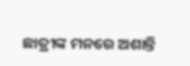ଛାତ୍ରୀଙ୍କ ମନରେ ଅଶାନ୍ତି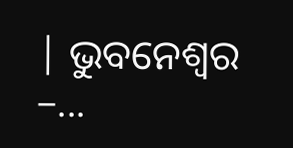| ଭୁବନେଶ୍ୱର –...